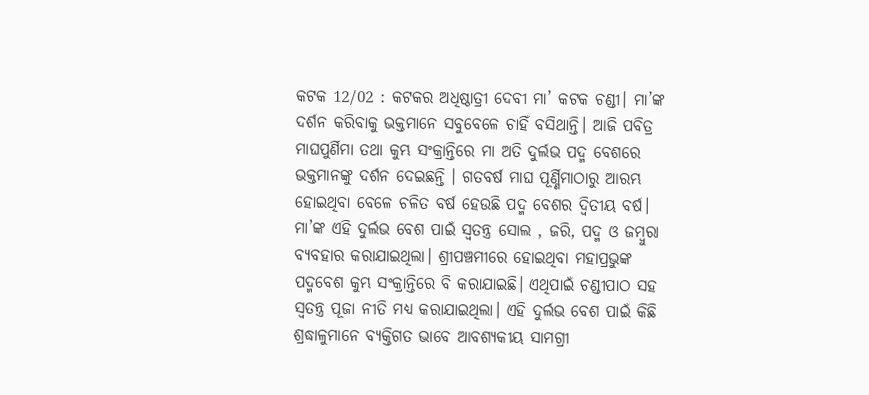କଟକ 12/02 : କଟକର ଅଧିଷ୍ଠାତ୍ରୀ ଦେବୀ ମା’ କଟକ ଚଣ୍ଡୀ। ମା’ଙ୍କ ଦର୍ଶନ କରିବାକୁ ଭକ୍ତମାନେ ସବୁବେଳେ ଚାହିଁ ବସିଥାନ୍ତି। ଆଜି ପବିତ୍ର ମାଘପୁର୍ଣିମା ତଥା କୁମ୍ଭ ସଂକ୍ରାନ୍ତିରେ ମା ଅତି ଦୁର୍ଲଭ ପଦ୍ମ ବେଶରେ ଭକ୍ତମାନଙ୍କୁ ଦର୍ଶନ ଦେଇଛନ୍ତି । ଗତବର୍ଷ ମାଘ ପୂର୍ଣ୍ଣିମାଠାରୁ ଆରମ୍ଭ ହୋଇଥିବା ବେଳେ ଚଳିତ ବର୍ଷ ହେଉଛି ପଦ୍ମ ବେଶର ଦ୍ଵିତୀୟ ବର୍ଷ। ମା’ଙ୍କ ଏହି ଦୁର୍ଲଭ ବେଶ ପାଇଁ ସ୍ଵତନ୍ତ୍ର ସୋଲ , ଜରି, ପଦ୍ମ ଓ ଜମ୍ବୁରା ବ୍ୟବହାର କରାଯାଇଥିଲା। ଶ୍ରୀପଞ୍ଚମୀରେ ହୋଇଥିବା ମହାପ୍ରଭୁଙ୍କ ପଦ୍ମବେଶ କୁମ୍ଭ ସଂକ୍ରାନ୍ତିରେ ବି କରାଯାଇଛି। ଏଥିପାଇଁ ଚଣ୍ଡୀପାଠ ସହ ସ୍ଵତନ୍ତ୍ର ପୂଜା ନୀତି ମଧ୍ୟ କରାଯାଇଥିଲା। ଏହି ଦୁର୍ଲଭ ବେଶ ପାଇଁ କିଛି ଶ୍ରଦ୍ଧାଳୁମାନେ ବ୍ୟକ୍ତିଗତ ଭାବେ ଆବଶ୍ୟକୀୟ ସାମଗ୍ରୀ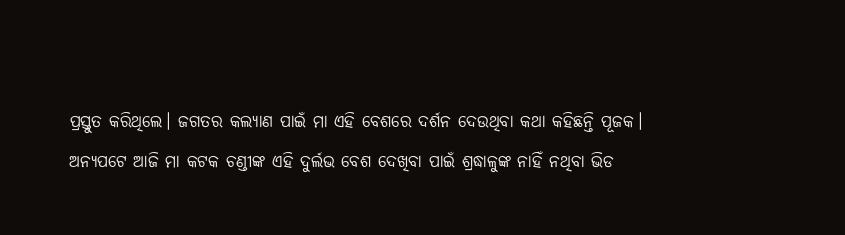ପ୍ରସ୍ତୁତ କରିଥିଲେ। ଜଗତର କଲ୍ୟାଣ ପାଇଁ ମା ଏହି ବେଶରେ ଦର୍ଶନ ଦେଉଥିବା କଥା କହିଛନ୍ତି ପୂଜକ।
ଅନ୍ୟପଟେ ଆଜି ମା କଟକ ଚଣ୍ଡୀଙ୍କ ଏହି ଦୁର୍ଲଭ ବେଶ ଦେଖିବା ପାଇଁ ଶ୍ରଦ୍ଧାଳୁଙ୍କ ନାହିଁ ନଥିବା ଭିଡ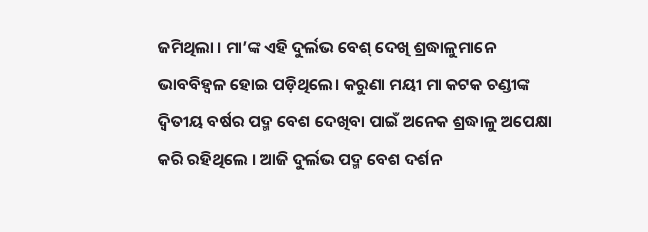ଜମିଥିଲା । ମା’ଙ୍କ ଏହି ଦୁର୍ଲଭ ବେଶ୍ ଦେଖି ଶ୍ରଦ୍ଧାଳୁମାନେ ଭାବବିହ୍ୱଳ ହୋଇ ପଡ଼ିଥିଲେ। କରୁଣା ମୟୀ ମା କଟକ ଚଣ୍ଡୀଙ୍କ ଦ୍ଵିତୀୟ ବର୍ଷର ପଦ୍ମ ବେଶ ଦେଖିବା ପାଇଁ ଅନେକ ଶ୍ରଦ୍ଧାଳୁ ଅପେକ୍ଷା କରି ରହିଥିଲେ । ଆଜି ଦୁର୍ଲଭ ପଦ୍ମ ବେଶ ଦର୍ଶନ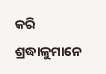କରି ଶ୍ରଦ୍ଧାଳୁମାନେ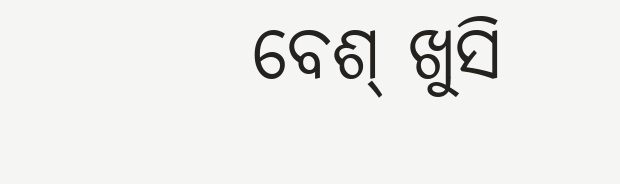ବେଶ୍ ଖୁସି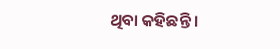ଥିବା କହିଛନ୍ତି ।